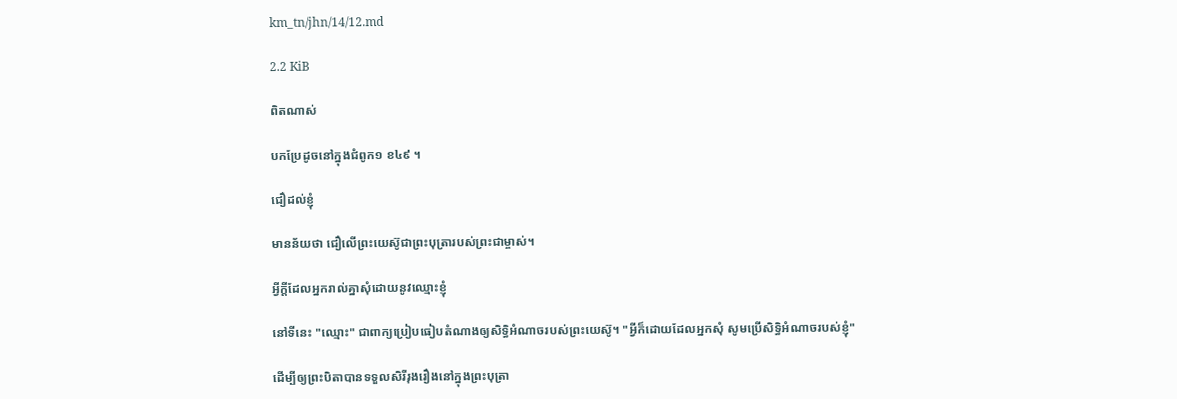km_tn/jhn/14/12.md

2.2 KiB

ពិតណាស់

បកប្រែដូចនៅក្នុងជំពូក១ ខ៤៩ ។

ជឿដល់ខ្ញុំ

មានន័យថា ជឿលើព្រះយេស៊ូជាព្រះបុត្រារបស់ព្រះជាម្ចាស់។

អ្វីក្តីដែលអ្នករាល់គ្នាសុំដោយនូវឈ្មោះខ្ញុំ

នៅទីនេះ "ឈ្មោះ" ជាពាក្យប្រៀបធៀបតំណាងឲ្យសិទ្ធិអំណាចរបស់ព្រះយេស៊ូ។ "អ្វីក៏ដោយដែលអ្នកសុំ សូមប្រើសិទ្ធិអំណាចរបស់ខ្ញុំ"

ដើម្បីឲ្យព្រះបិតាបានទទួលសិរីរុងរឿងនៅក្នុងព្រះបុត្រា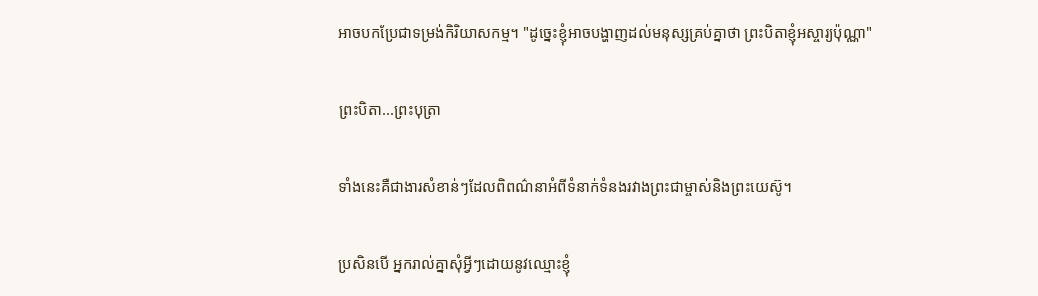អាចបកប្រែជាទម្រង់កិរិយាសកម្ម។ "ដូច្នេះខ្ញុំអាចបង្ហាញដល់មនុស្សគ្រប់គ្នាថា ព្រះបិតាខ្ញុំអស្ចារ្យប៉ុណ្ណា"

ព្រះបិតា...ព្រះបុត្រា

ទាំងនេះគឺជាងារសំខាន់ៗដែលពិពណ៌នាអំពីទំនាក់ទំនងរវាងព្រះជាម្ចាស់និងព្រះយេស៊ូ។

ប្រសិនបើ អ្នករាល់គ្នាសុំអ្វីៗដោយនូវឈ្មោះខ្ញុំ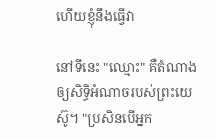ហើយខ្ញុំនឹងធ្វើវា

នៅទីនេះ "ឈ្មោះ" គឺតំណាងឲ្យសិទ្ធិអំណាចរបស់ព្រះយេស៊ូ។ "ប្រសិនបើអ្នក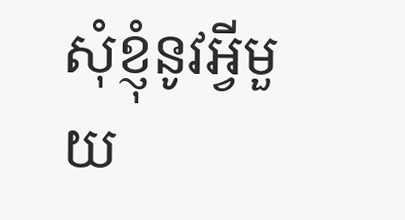សុំខ្ញុំនូវអ្វីមួយ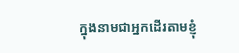ក្នុងនាមជាអ្នកដើរតាមខ្ញុំ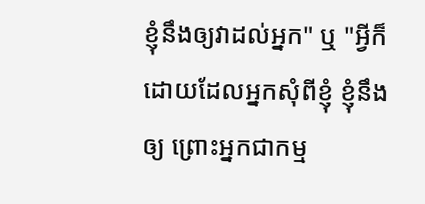ខ្ញុំនឹងឲ្យវាដល់អ្នក" ឬ "អ្វីក៏ដោយដែលអ្នកសុំពីខ្ញុំ ខ្ញុំនឹងឲ្យ ព្រោះអ្នកជាកម្ម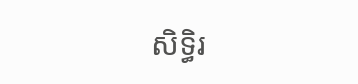សិទ្ធិរ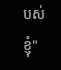បស់ខ្ញុំ"